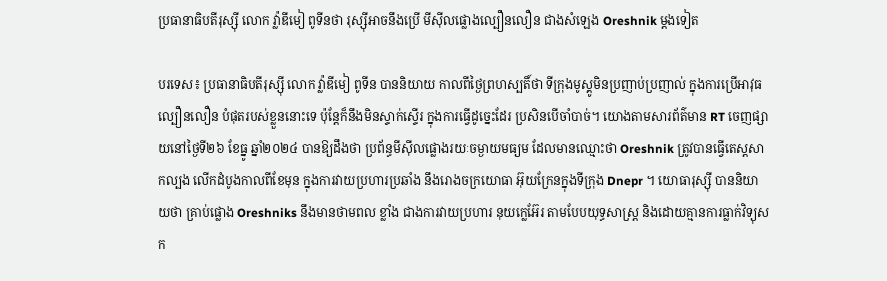ប្រធានាធិបតីរុស្ស៊ី លោក វ្ល៉ាឌីមៀ ពូទីនថា រុស្ស៊ីអាចនឹងប្រើ មីស៊ីលផ្លោងល្បឿនលឿន ជាងសំឡេង Oreshnik ម្តងទៀត

បរទេស៖ ប្រធានាធិបតីរុស្ស៊ី លោក វ្ល៉ាឌីមៀ ពូទីន បាននិយាយ កាលពីថ្ងៃព្រហស្បតិ៍ថា ទីក្រុងមូស្គូមិនប្រញាប់ប្រញាល់ ក្នុងការប្រើអាវុធល្បឿនលឿន បំផុតរបស់ខ្លួននោះទេ ប៉ុន្តែក៏នឹងមិនស្ទាក់ស្ទើរ ក្នុងការធ្វើដូច្នេះដែរ ប្រសិនបើចាំបាច់។ យោងតាមសារព័ត៌មាន RT ចេញផ្សាយនៅថ្ងៃទី២៦ ខែធ្នូ ឆ្នាំ២០២៤ បានឱ្យដឹងថា ប្រព័ន្ធមីស៊ីលផ្លោងរយៈចម្ងាយមធ្យម ដែលមានឈ្មោះថា Oreshnik ត្រូវបានធ្វើតេស្តសាកល្បង លើកដំបូងកាលពីខែមុន ក្នុងការវាយប្រហារប្រឆាំង នឹងរោងចក្រយោធា អ៊ុយក្រែនក្នុងទីក្រុង Dnepr ។ យោធារុស្ស៊ី បាននិយាយថា គ្រាប់ផ្លោង Oreshniks នឹងមានថាមពល ខ្លាំង ជាងការវាយប្រហារ នុយក្លេអ៊ែរ តាមបែបយុទ្ធសាស្ត្រ និងដោយគ្មានការធ្លាក់វិទ្យុសក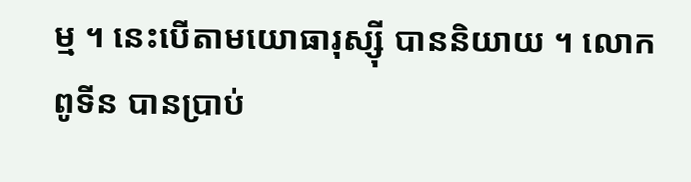ម្ម ។ នេះបើតាមយោធារុស្ស៊ី បាននិយាយ ។ លោក ពូទីន បានប្រាប់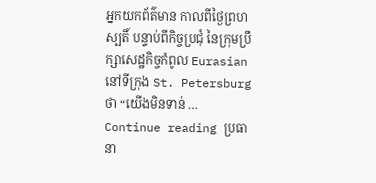អ្នកយកព័ត៌មាន កាលពីថ្ងៃព្រហស្បតិ៍ បន្ទាប់ពីកិច្ចប្រជុំ នៃក្រុមប្រឹក្សាសេដ្ឋកិច្ចកំពូល Eurasian នៅទីក្រុង St. Petersburg ថា “យើងមិនទាន់ … Continue reading ប្រធានា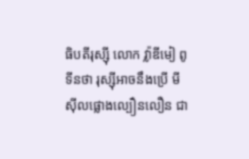ធិបតីរុស្ស៊ី លោក វ្ល៉ាឌីមៀ ពូទីនថា រុស្ស៊ីអាចនឹងប្រើ មីស៊ីលផ្លោងល្បឿនលឿន ជា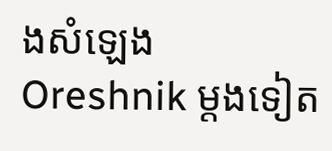ងសំឡេង Oreshnik ម្តងទៀត